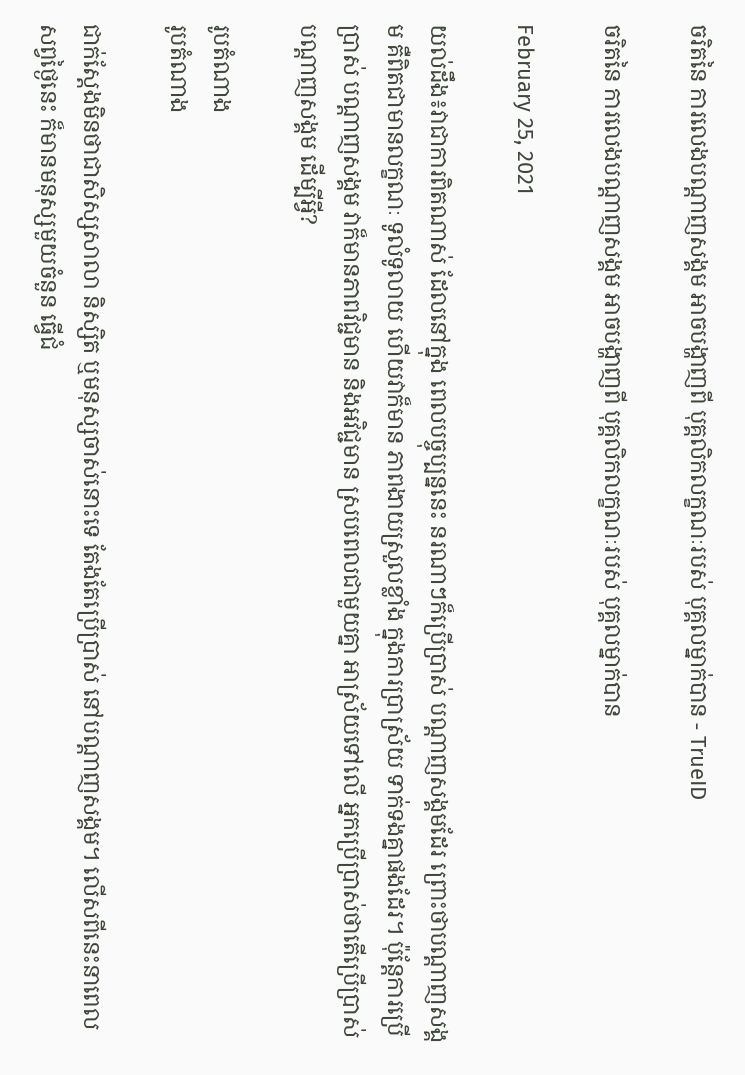ចរិតនៃ ការលេងបណ្តាញសង្គម អាចបង្ហាញពី បុគ្គលិកលក្ខណៈរបស់ បុគ្គលម្នាក់បាន - TrueID

ចរិតនៃ ការលេងបណ្តាញសង្គម អាចបង្ហាញពី បុគ្គលិកលក្ខណៈរបស់ បុគ្គលម្នាក់បាន

February 25, 2021

យល់ដឹង៖វាជាការពិតណាស់ ដែលនៅក្នុង ពេលបច្ចុប្បន្ននេះ នរណាៗក៏ប្រើប្រាស់ បណ្តាញសង្គមដែរ ព្រោះថាបណ្តាញសង្គម គឺពិតជាមានលក្ខណៈ ទូលំទូលាយ ហើយវាក៏មាន ភាពងាយស្រួលខ្លាំង ក្នុងការប្រាស្រ័យ ទាក់ទងគ្នាផងដែរ។ ប៉ុន្តែការប្រើប្រាស់ បណ្តាញសង្គម វាក៏មានភាពវិជ្ជមាន និងអវិជ្ជមាន ស្របពេលជាមួយគ្នា អាស្រ័យទៅលើ អ្នកប្រើប្រាស់ថាតើប្រើប្រាស់ បណ្តាញសង្គម ដើម្បីអ្វី?

រូបតំណាង
រូបតំណាង

ជាក់ស្តែងមិនថាជាសិស្សសាលា និស្សិត ឬមនុស្សចាស់នោះទេ តែងតែប្រើប្រាស់ នៅបណ្តាញសង្គម។ លើសពីនេះនាពេលសព្វថ្ងៃនេះ ក៏មានមនុស្សមួយចំនួន ធ្វើជំ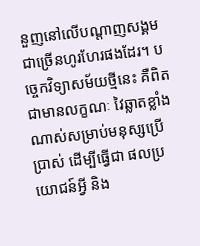នួញនៅលើបណ្តាញសង្គម ជាច្រើនហូរហែរផងដែរ។ បច្ចេកវិទ្យាសម័យថ្មីនេះ គឺពិតជាមានលក្ខណៈ វៃឆ្លាតខ្លាំងណាស់សម្រាប់មនុស្សប្រើប្រាស់ ដើម្បីធ្វើជា ផលប្រយោជន៍អ្វី និង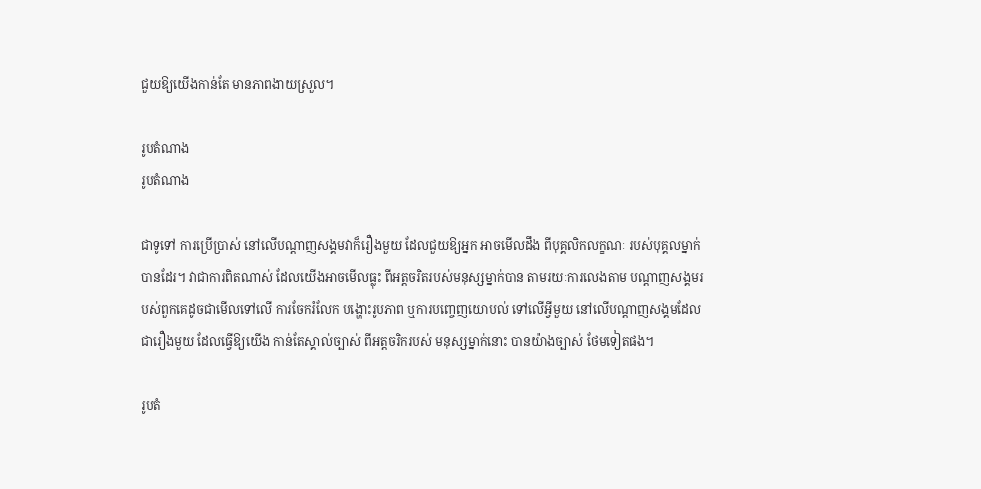ជួយឱ្យយើងកាន់តែ មានភាពងាយស្រួល។

រូបតំណាង
រូបតំណាង

ជាទូទៅ ការប្រើប្រាស់ នៅលើបណ្តាញសង្គមវាក៏រឿងមួយ ដែលជួយឱ្យអ្នក អាចមើលដឹង ពីបុគ្គលិកលក្ខណៈ របស់បុគ្គលម្នាក់បានដែរ។ វាជាការពិតណាស់ ដែលយើងអាចមើលធ្លុះ ពីអត្តចរិតរបស់មនុស្សម្នាក់បាន តាមរយៈការលេងតាម បណ្តាញសង្គមរបស់ពួកគេដូចជាមើលទៅលើ ការចែករំលែក បង្ហោះរូបភាព ឬការបញ្ចេញយោបល់ ទៅលើអ្វីមួយ នៅលើបណ្តាញសង្គមដែលជារឿងមួយ ដែលធ្វើឱ្យយើង កាន់តែស្គាល់ច្បាស់ ពីអត្តចរិករបស់ មនុស្សម្នាក់នោះ បានយ៉ាងច្បាស់ ថែមទៀតផង។

រូបតំ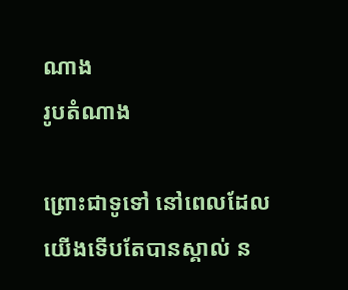ណាង
រូបតំណាង

ព្រោះជាទូទៅ នៅពេលដែល យើងទើបតែបានស្គាល់ ន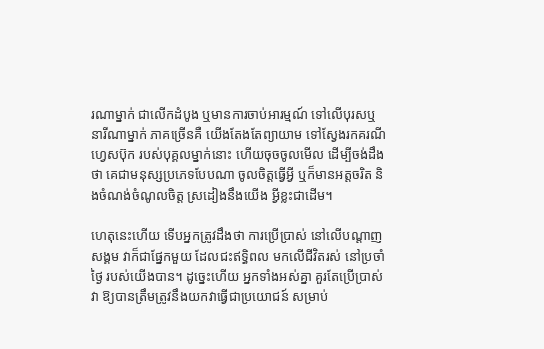រណាម្នាក់ ជាលើកដំបូង ឬមានការចាប់អារម្មណ៍ ទៅលើបុរសឬ នារីណាម្នាក់ ភាគច្រើនគឺ យើងតែងតែព្យាយាម ទៅស្វែងរកគរណីហ្វេសប៊ុក របស់បុគ្គលម្នាក់នោះ ហើយចុចចូលមើល ដើម្បីចង់ដឹងថា គេជាមនុស្សប្រភេទបែបណា ចូលចិត្តធ្វើអ្វី ឬក៏មានអត្តចរិត និងចំណង់ចំណូលចិត្ត ស្រដៀងនឹងយើង អ្វីខ្លះជាដើម។

ហេតុនេះហើយ ទើបអ្នកត្រូវដឹងថា ការប្រើប្រាស់ នៅលើបណ្តាញសង្គម វាក៏ជាផ្នែកមួយ ដែលជះឥទ្ធិពល មកលើជីវិតរស់ នៅប្រចាំថ្ងៃ របស់យើងបាន។ ដូច្នេះហើយ អ្នកទាំងអស់គ្នា គួរតែប្រើប្រាស់វា ឱ្យបានត្រឹមត្រូវនឹងយកវាធ្វើជាប្រយោជន៍ សម្រាប់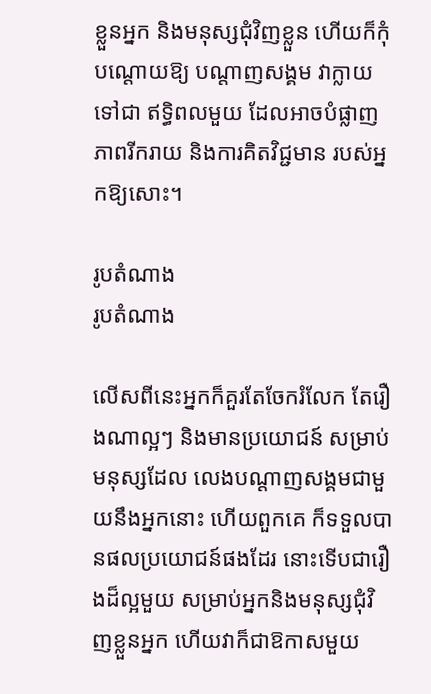ខ្លួនអ្នក និងមនុស្សជុំវិញខ្លួន ហើយក៏កុំបណ្តោយឱ្យ បណ្តាញសង្គម វាក្លាយទៅជា ឥទ្ធិពលមួយ ដែលអាចបំផ្លាញភាពរីករាយ និងការគិតវិជ្ជមាន របស់អ្នកឱ្យសោះ។

រូបតំណាង
រូបតំណាង

លើសពីនេះអ្នកក៏គួរតែចែករំលែក តែរឿងណាល្អៗ និងមានប្រយោជន៍ សម្រាប់មនុស្សដែល លេងបណ្តាញសង្គមជាមួយនឹងអ្នកនោះ ហើយពួកគេ ក៏ទទួលបានផលប្រយោជន៍ផងដែរ នោះទើបជារឿងដ៏ល្អមួយ សម្រាប់អ្នកនិងមនុស្សជុំវិញខ្លួនអ្នក ហើយវាក៏ជាឱកាសមួយ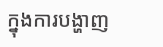ក្នុងការបង្ហាញ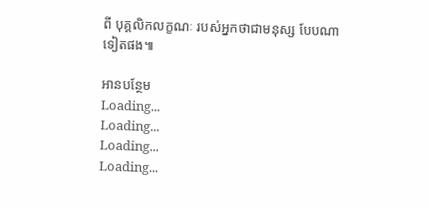ពី បុគ្គលិកលក្ខណៈ របស់អ្នកថាជាមនុស្ស បែបណា ទៀតផង៕

អានបន្ថែម
Loading...
Loading...
Loading...
Loading...